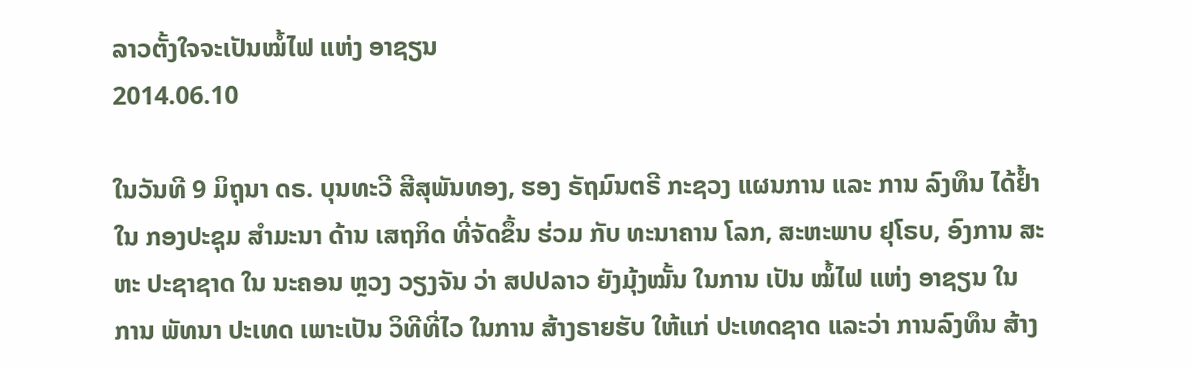ລາວຕັ້ງໃຈຈະເປັນໝໍ້ໄຟ ແຫ່ງ ອາຊຽນ
2014.06.10

ໃນວັນທີ 9 ມິຖຸນາ ດຣ. ບຸນທະວີ ສີສຸພັນທອງ, ຮອງ ຣັຖມົນຕຣີ ກະຊວງ ແຜນການ ແລະ ການ ລົງທຶນ ໄດ້ຢ້ຳ ໃນ ກອງປະຊຸມ ສຳມະນາ ດ້ານ ເສຖກິດ ທີ່ຈັດຂຶ້ນ ຮ່ວມ ກັບ ທະນາຄານ ໂລກ, ສະຫະພາບ ຢຸໂຣບ, ອົງການ ສະຫະ ປະຊາຊາດ ໃນ ນະຄອນ ຫຼວງ ວຽງຈັນ ວ່າ ສປປລາວ ຍັງມຸ້ງໝັ້ນ ໃນການ ເປັນ ໝໍ້ໄຟ ແຫ່ງ ອາຊຽນ ໃນ ການ ພັທນາ ປະເທດ ເພາະເປັນ ວິທີທີ່ໄວ ໃນການ ສ້າງຣາຍຮັບ ໃຫ້ແກ່ ປະເທດຊາດ ແລະວ່າ ການລົງທຶນ ສ້າງ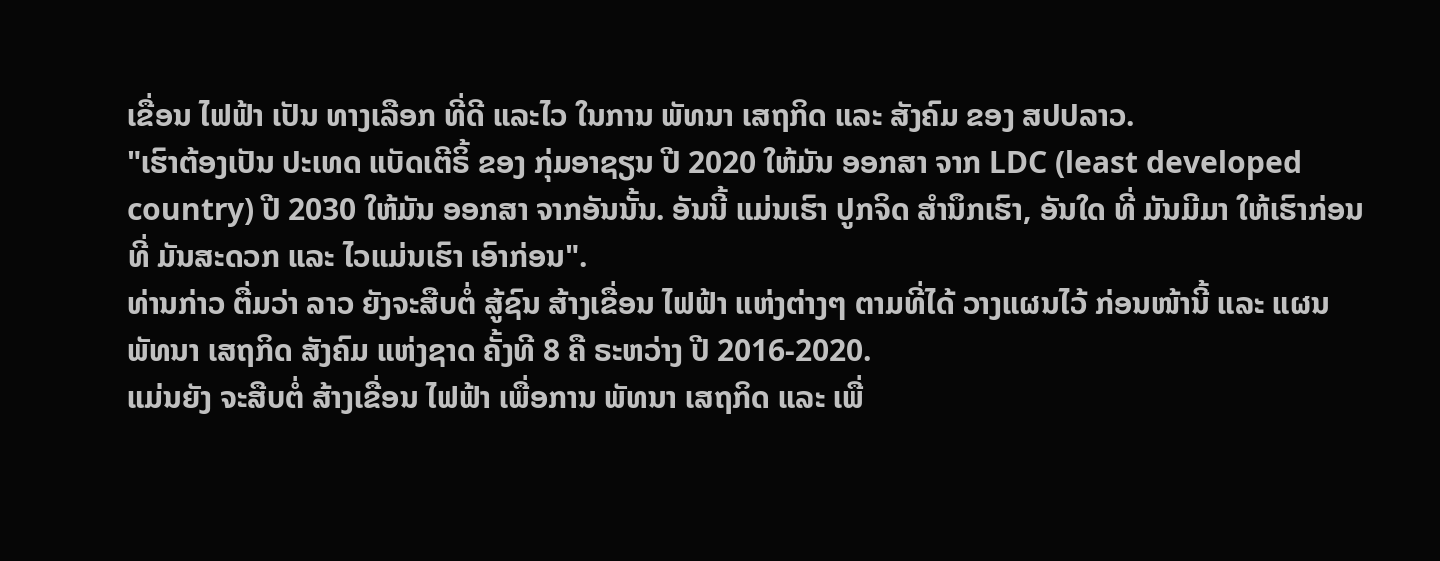ເຂື່ອນ ໄຟຟ້າ ເປັນ ທາງເລືອກ ທີ່ດີ ແລະໄວ ໃນການ ພັທນາ ເສຖກິດ ແລະ ສັງຄົມ ຂອງ ສປປລາວ.
"ເຮົາຕ້ອງເປັນ ປະເທດ ແບັດເຕີຣິ້ ຂອງ ກຸ່ມອາຊຽນ ປີ 2020 ໃຫ້ມັນ ອອກສາ ຈາກ LDC (least developed country) ປີ 2030 ໃຫ້ມັນ ອອກສາ ຈາກອັນນັ້ນ. ອັນນີ້ ແມ່ນເຮົາ ປູກຈິດ ສຳນຶກເຮົາ, ອັນໃດ ທີ່ ມັນມີມາ ໃຫ້ເຮົາກ່ອນ ທີ່ ມັນສະດວກ ແລະ ໄວແມ່ນເຮົາ ເອົາກ່ອນ".
ທ່ານກ່າວ ຕື່ມວ່າ ລາວ ຍັງຈະສືບຕໍ່ ສູ້ຊົນ ສ້າງເຂື່ອນ ໄຟຟ້າ ແຫ່ງຕ່າງໆ ຕາມທີ່ໄດ້ ວາງແຜນໄວ້ ກ່ອນໜ້ານີ້ ແລະ ແຜນ ພັທນາ ເສຖກິດ ສັງຄົມ ແຫ່ງຊາດ ຄັ້ງທີ 8 ຄື ຣະຫວ່າງ ປີ 2016-2020.
ແມ່ນຍັງ ຈະສືບຕໍ່ ສ້າງເຂື່ອນ ໄຟຟ້າ ເພື່ອການ ພັທນາ ເສຖກິດ ແລະ ເພື່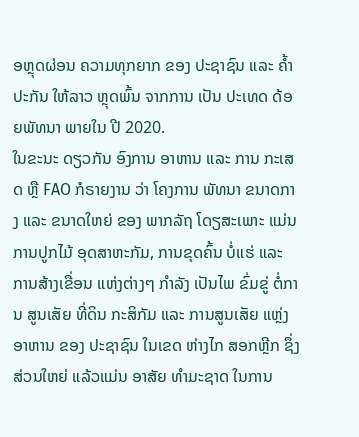ອຫຼຸດຜ່ອນ ຄວາມທຸກຍາກ ຂອງ ປະຊາຊົນ ແລະ ຄ້ຳປະກັນ ໃຫ້ລາວ ຫຼຸດພົ້ນ ຈາກການ ເປັນ ປະເທດ ດ້ອຍພັທນາ ພາຍໃນ ປີ 2020.
ໃນຂະນະ ດຽວກັນ ອົງການ ອາຫານ ແລະ ການ ກະເສດ ຫຼື FAO ກໍຣາຍງານ ວ່າ ໂຄງການ ພັທນາ ຂນາດກາງ ແລະ ຂນາດໃຫຍ່ ຂອງ ພາກລັຖ ໂດຽສະເພາະ ແມ່ນ ການປູກໄມ້ ອຸດສາຫະກັມ, ການຂຸດຄົ້ນ ບໍ່ແຮ່ ແລະ ການສ້າງເຂື່ອນ ແຫ່ງຕ່າງໆ ກຳລັງ ເປັນໄພ ຂົ່ມຂູ່ ຕໍ່ການ ສູນເສັຍ ທີ່ດິນ ກະສິກັມ ແລະ ການສູນເສັຍ ແຫຼ່ງ ອາຫານ ຂອງ ປະຊາຊົນ ໃນເຂດ ຫ່າງໄກ ສອກຫຼີກ ຊຶ່ງ ສ່ວນໃຫຍ່ ແລ້ວແມ່ນ ອາສັຍ ທຳມະຊາດ ໃນການ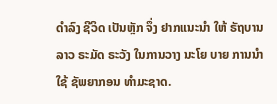ດຳລົງ ຊີວິດ ເປັນຫຼັກ ຈຶ່ງ ຢາກແນະນຳ ໃຫ້ ຣັຖບານລາວ ຣະມັດ ຣະວັງ ໃນການວາງ ນະໂຍ ບາຍ ການນຳໃຊ້ ຊັພຍາກອນ ທຳມະຊາດ.